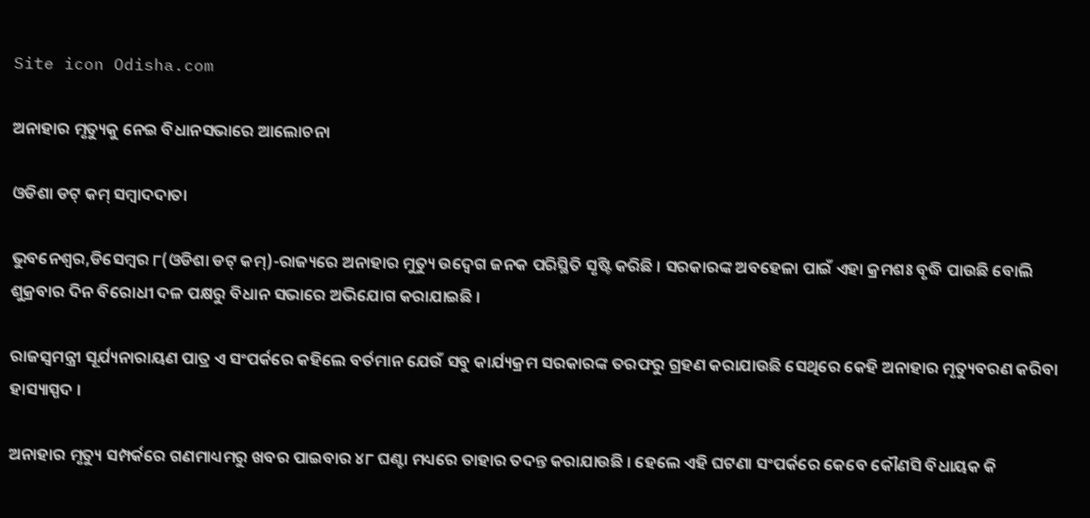Site icon Odisha.com

ଅନାହାର ମୃତ୍ୟୁକୁ ନେଇ ବିଧାନସଭାରେ ଆଲୋଚନା

ଓଡିଶା ଡଟ୍ କମ୍ ସମ୍ବାଦଦାତା

ଭୁବନେଶ୍ୱର,ଡିସେମ୍ବର ୮(ଓଡିଶା ଡଟ୍ କମ୍)-ରାଜ୍ୟରେ ଅନାହାର ମୁତ୍ୟୁ ଉଦ୍ବେଗ ଜନକ ପରିସ୍ଥିତି ସୃଷ୍ଟି କରିଛି । ସରକାରଙ୍କ ଅବହେଳା ପାଇଁ ଏହା କ୍ରମଶଃ ବୃଦ୍ଧି ପାଉଛି ବୋଲି ଶୁକ୍ରବାର ଦିନ ବିରୋଧୀ ଦଳ ପକ୍ଷରୁ ବିଧାନ ସଭାରେ ଅଭିଯୋଗ କରାଯାଇଛି ।

ରାଜସ୍ୱମନ୍ତ୍ରୀ ସୂର୍ଯ୍ୟନାରାୟଣ ପାତ୍ର ଏ ସଂପର୍କରେ କହିଲେ ବର୍ତମାନ ଯେଉଁ ସବୁ କାର୍ଯ୍ୟକ୍ରମ ସରକାରଙ୍କ ତରଫରୁ ଗ୍ରହଣ କରାଯାଉଛି ସେଥିରେ କେହି ଅନାହାର ମୃତ୍ୟୁବରଣ କରିବା ହାସ୍ୟାସ୍ପଦ ।

ଅନାହାର ମୃତ୍ୟୁ ସମ୍ପର୍କରେ ଗଣମାଧ୍ୟମରୁ ଖବର ପାଇବାର ୪୮ ଘଣ୍ଟା ମଧ୍ୟରେ ତାହାର ତଦନ୍ତ କରାଯାଉଛି । ହେଲେ ଏହି ଘଟଣା ସଂପର୍କରେ କେବେ କୌଣସି ବିଧାୟକ କି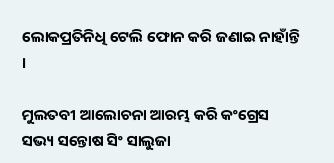ଲୋକପ୍ରତିନିଧି ଟେଲି ଫୋନ କରି ଜଣାଇ ନାହାଁନ୍ତି ।

ମୁଲତବୀ ଆଲୋଚନା ଆରମ୍ଭ କରି କଂଗ୍ରେସ ସଭ୍ୟ ସନ୍ତୋଷ ସିଂ ସାଲୁଜା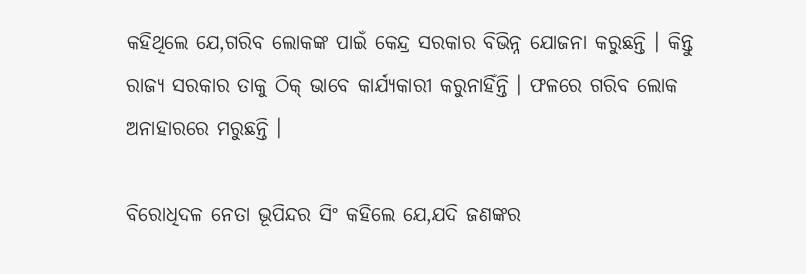କହିଥିଲେ ଯେ,ଗରିବ ଲୋକଙ୍କ ପାଇଁ କେନ୍ଦ୍ର ସରକାର ବିଭିନ୍ନ ଯୋଜନା କରୁଛନ୍ତି । କିନ୍ତୁ ରାଜ୍ୟ ସରକାର ତାକୁ ଠିକ୍ ଭାବେ କାର୍ଯ୍ୟକାରୀ କରୁନାହିଁନ୍ତି । ଫଳରେ ଗରିବ ଲୋକ ଅନାହାରରେ ମରୁଛନ୍ତି ।

ବିରୋଧିଦଳ ନେତା ଭୂପିନ୍ଦର ସିଂ କହିଲେ ଯେ,ଯଦି ଜଣଙ୍କର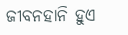ଜୀବନହାନି ହୁଏ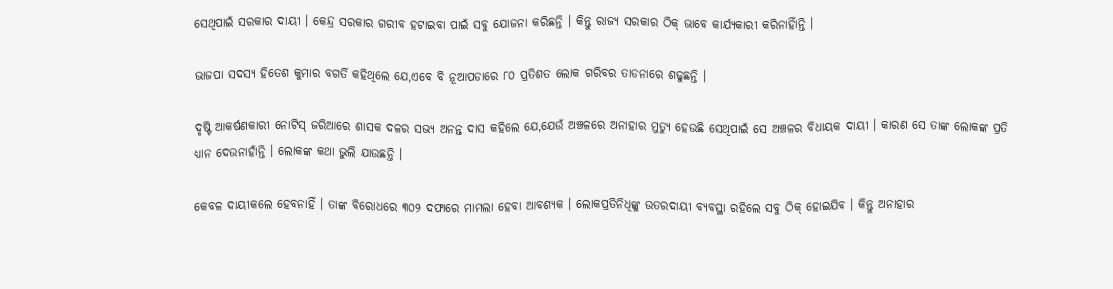ସେଥିପାଇଁ ସରକାର ଦାୟୀ । କେନ୍ଦ୍ର ସରକାର ଗରୀବ ହଟାଇବା ପାଇଁ ସବୁ ଯୋଜନା କରିଛନ୍ତି । କିନ୍ତୁ ରାଜ୍ୟ ସରକାର ଠିକ୍ ଭାବେ କାର୍ଯ୍ୟକାରୀ କରିନାହିାଁନ୍ତି ।

ଭାଜପା ସଦସ୍ୟ ହିତେଶ କୁମାର ବଗର୍ତି କହିଥିଲେ ଯେ,ଏବେ ବି ନୂଆପଡାରେ ୮୦ ପ୍ରତିଶତ ଲୋକ ଗରିବର ତାଡନାରେ ଶଢୁଛନ୍ତି ।

ଦୃଷ୍ଟି ଆକର୍ଷଣକାରୀ ନୋଟିସ୍ ଜରିଆରେ ଶାସକ ଦଳର ସଭ୍ୟ ଅନନ୍ତ ଦାସ କହିଲେ ଯେ,ଯେଉଁ ଅଞ୍ଚଳରେ ଅନାହାର ମୁତ୍ୟୁ ହେଉଛି ସେଥିପାଇଁ ସେ ଅଞ୍ଚଳର ବିଧାୟକ ଦାୟୀ । କାରଣ ସେ ତାଙ୍କ ଲୋକଙ୍କ ପ୍ରତି ଧ୍ୟାନ ଦେଉନାହାଁନ୍ତି । ଲୋକଙ୍କ କଥା ଭୁଲି ଯାଉଛନ୍ତି ।

କେବଳ ଦାୟୀକଲେ ହେବନାହିଁ । ତାଙ୍କ ବିରୋଧରେ ୩୦୨ ଦଫାରେ ମାମଲା ହେବା ଆବଶ୍ୟକ । ଲୋକପ୍ରତିନିଧିଙ୍କୁ ଉତରଦାୟୀ ବ୍ୟବସ୍ଥା ରହିଲେ ସବୁ ଠିକ୍ ହୋଇଯିବ । କିନ୍ତୁ ଅନାହାର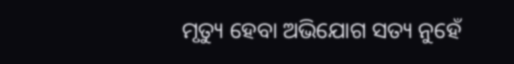ମୃତ୍ୟୁ ହେବା ଅଭିଯୋଗ ସତ୍ୟ ନୁହେଁ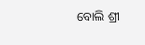ବୋଲି ଶ୍ରୀ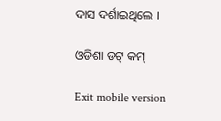ଦାସ ଦର୍ଶାଇଥିଲେ ।

ଓଡିଶା ଡଟ୍ କମ୍

Exit mobile version